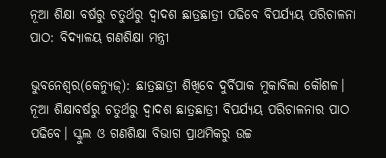ନୂଆ ଶିକ୍ଷା ବର୍ଷରୁ ଚତୁର୍ଥରୁ ଦ୍ୱାଦଶ ଛାତ୍ରଛାତ୍ରୀ ପଢିବେ ବିପର୍ଯ୍ୟୟ ପରିଚାଳନା ପାଠ: ବିଦ୍ୟାଳୟ ଗଣଶିକ୍ଷା ମନ୍ତ୍ରୀ

ଭୁବନେଶ୍ୱର(କେନ୍ୟୁଜ୍‌): ଛାତ୍ରଛାତ୍ରୀ ଶିଖିବେ ଦୁର୍ବିପାକ ମୁକାବିଲା କୌଶଳ। ନୂଆ ଶିକ୍ଷାବର୍ଷରୁ ଚତୁର୍ଥରୁ ଦ୍ୱାଦଶ ଛାତ୍ରଛାତ୍ରୀ ବିପର୍ଯ୍ୟୟ ପରିଚାଳନାର ପାଠ ପଢିବେ। ସ୍କୁଲ ଓ ଗଣଶିକ୍ଷା ବିଭାଗ ପ୍ରାଥମିକରୁ ଉଚ୍ଚ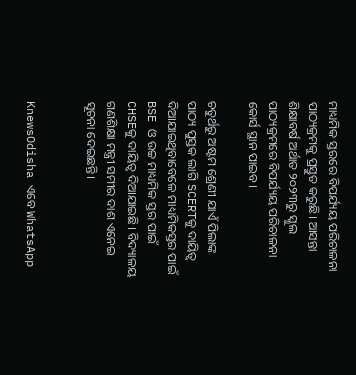ମାଧ୍ୟମିକ ସ୍ତରରେ ବିପର୍ଯ୍ୟୟ ପରିଚାଳନା ପାଠ୍ୟକ୍ରମକୁ ପ୍ରସ୍ତୁତ କରୁଛି। ଆସନ୍ତା ଶିକ୍ଷାବର୍ଷ ଅର୍ଥାତ ୨୦୨୩ରୁ ସ୍କୁଲ ପାଠ୍ୟକ୍ରମରେ ବିପର୍ଯ୍ୟୟ ପରିଚାଳନା କୋର୍ସ ସ୍ଥାନ ପାଇବ।

ଚତୁର୍ଥରୁ ଅଷ୍ଟମ ଶ୍ରେଣୀ ଯାଏଁ ପିଲାଙ୍କ ପାଠ୍ୟ ପୁସ୍ତକ ଲାଗି SCERTକୁ ଦାୟିତ୍ୱ ଦିଆଯାଇଥିବାବେଳେ ମାଧ୍ୟମିକସ୍ତର ପାଇଁ BSE ଓ ଉଚ୍ଚ ମାଧ୍ୟମିକ ସ୍ତର ପାଇଁ CHSEକୁ ଦାୟିତ୍ୱ ଦିଆଯାଇଛି। ବିଦ୍ୟାଳୟ ଗଣଶିକ୍ଷା ମନ୍ତ୍ରୀ ସମୀର ଦାଶ ଏନେଇ ସୂଚନା ଦେଇଛନ୍ତି।


KnewsOdisha ଏବେ WhatsApp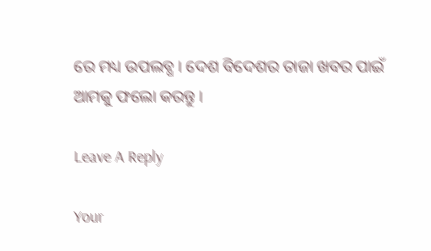ରେ ମଧ୍ୟ ଉପଲବ୍ଧ । ଦେଶ ବିଦେଶର ତାଜା ଖବର ପାଇଁ ଆମକୁ ଫଲୋ କରନ୍ତୁ ।

Leave A Reply

Your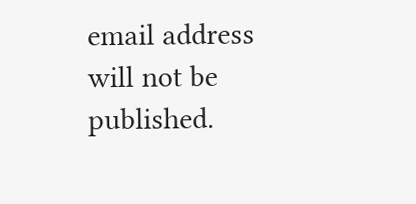email address will not be published.